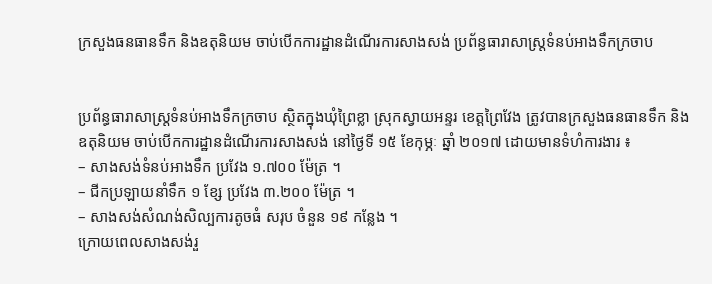ក្រសួងធនធានទឹក និងឧតុនិយម ចាប់បើកការដ្ឋានដំណើរការសាងសង់ ប្រព័ន្ធធារាសាស្ត្រទំនប់អាងទឹកក្រចាប


ប្រព័ន្ធធារាសាស្ត្រទំនប់អាងទឹកក្រចាប ស្ថិតក្នុងឃុំព្រៃខ្លា ស្រុកស្វាយអន្ទរ ខេត្តព្រៃវែង ត្រូវបានក្រសួងធនធានទឹក និងឧតុនិយម ចាប់បើកការដ្ឋានដំណើរការសាងសង់ នៅថ្ងៃទី ១៥ ខែកុម្ភៈ ឆ្នាំ ២០១៧ ដោយមានទំហំការងារ ៖
– សាងសង់ទំនប់អាងទឹក ប្រវែង ១.៧០០ ម៉ែត្រ ។
– ជីកប្រឡាយនាំទឹក ១ ខ្សែ ប្រវែង ៣.២០០ ម៉ែត្រ ។
– សាងសង់សំណង់សិល្បការតូចធំ សរុប ចំនួន ១៩ កន្លែង ។
ក្រោយពេលសាងសង់រួ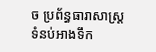ច ប្រព័ន្ធធារាសាស្ត្រទំនប់អាងទឹក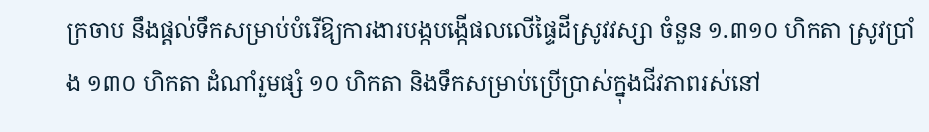ក្រចាប នឹងផ្តល់ទឹកសម្រាប់បំរើឱ្យការងារបង្កបង្កើផលលើផ្ទៃដីស្រូវវស្សា ចំនួន ១.៣១០ ហិកតា ស្រូវប្រាំង ១៣០ ហិកតា ដំណាំរួមផ្សំ ១០ ហិកតា និងទឹកសម្រាប់ប្រើប្រាស់ក្នុងជីវភាពរស់នៅ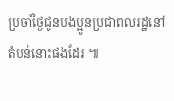ប្រចាំថ្ងៃជូនបងប្អូនប្រជាពលរដ្ឋនៅតំបន់នោះផងដែរ ៕